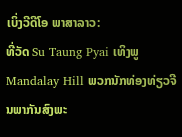ເບິ່ງວີດີໂອ ພາສາລາວ:
ທີ່ວັດ Su Taung Pyai ເທິງພູ Mandalay Hill ພວກນັກທ່ອງທ່ຽວຈີນພາກັນສົງພະ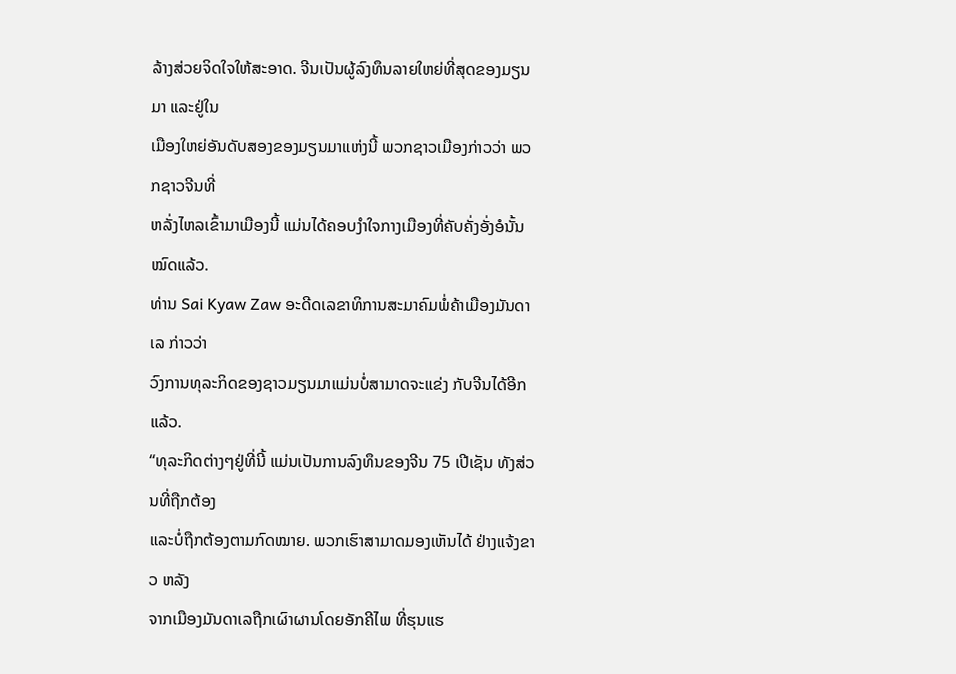ລ້າງສ່ວຍຈິດໃຈໃຫ້ສະອາດ. ຈີນເປັນຜູ້ລົງທຶນລາຍໃຫຍ່ທີ່ສຸດຂອງມຽນມາ ແລະຢູ່ໃນ
ເມືອງໃຫຍ່ອັນດັບສອງຂອງມຽນມາແຫ່ງນີ້ ພວກຊາວເມືອງກ່າວວ່າ ພວກຊາວຈີນທີ່
ຫລັ່ງໄຫລເຂົ້າມາເມືອງນີ້ ແມ່ນໄດ້ຄອບງໍາໃຈກາງເມືອງທີ່ຄັບຄັ່ງອັ່ງອໍນັ້ນ ໝົດແລ້ວ.
ທ່ານ Sai Kyaw Zaw ອະດີດເລຂາທິການສະມາຄົມພໍ່ຄ້າເມືອງມັນດາເລ ກ່າວວ່າ
ວົງການທຸລະກິດຂອງຊາວມຽນມາແມ່ນບໍ່ສາມາດຈະແຂ່ງ ກັບຈີນໄດ້ອີກແລ້ວ.
“ທຸລະກິດຕ່າງໆຢູ່ທີ່ນີ້ ແມ່ນເປັນການລົງທຶນຂອງຈີນ 75 ເປີເຊັນ ທັງສ່ວນທີ່ຖືກຕ້ອງ
ແລະບໍ່ຖືກຕ້ອງຕາມກົດໝາຍ. ພວກເຮົາສາມາດມອງເຫັນໄດ້ ຢ່າງແຈ້ງຂາວ ຫລັງ
ຈາກເມືອງມັນດາເລຖືກເຜົາຜານໂດຍອັກຄີໄພ ທີ່ຮຸນແຮ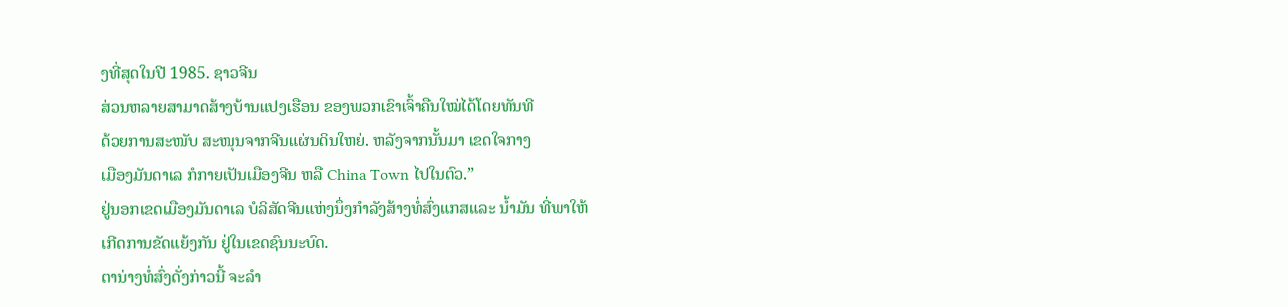ງທີ່ສຸດໃນປີ 1985. ຊາວຈີນ
ສ່ວນຫລາຍສາມາດສ້າງບ້ານແປງເຮືອນ ຂອງພວກເຂົາເຈົ້າຄືນໃໝ່ໄດ້ໂດຍທັນທີ
ດ້ວຍການສະໜັບ ສະໜຸນຈາກຈີນແຜ່ນດິນໃຫຍ່. ຫລັງຈາກນັ້ນມາ ເຂດໃຈກາງ
ເມືອງມັນດາເລ ກໍກາຍເປັນເມືອງຈີນ ຫລື China Town ໄປໃນຕົວ.”
ຢູ່ນອກເຂດເມືອງມັນດາເລ ບໍລິສັດຈີນແຫ່ງນຶ່ງກໍາລັງສ້າງທໍ່ສົ່ງແກສແລະ ນໍ້າມັນ ທີ່ພາໃຫ້
ເກີດການຂັດແຍ້ງກັນ ຢູ່ໃນເຂດຊົນນະບົດ.
ຕານ່າງທໍ່ສົ່ງດັ່ງກ່າວນີ້ ຈະລໍາ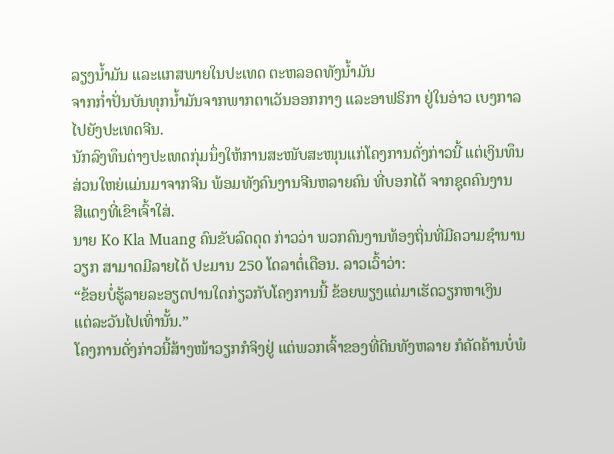ລຽງນໍ້າມັນ ແລະແກສພາຍໃນປະເທດ ຕະຫລອດທັງນໍ້າມັນ
ຈາກກໍ່າປັ່ນບັນທຸກນໍ້າມັນຈາກພາກຕາເວັນອອກກາງ ແລະອາຟຣິກາ ຢູ່ໃນອ່າວ ເບງກາລ
ໄປຍັງປະເທດຈີນ.
ນັກລົງທຶນຕ່າງປະເທດກຸ່ມນຶ່ງໃຫ້ການສະໜັບສະໜຸນແກ່ໂຄງການດັ່ງກ່າວນີ້ ແຕ່ເງິນທຶນ
ສ່ວນໃຫຍ່ແມ່ນມາຈາກຈີນ ພ້ອມທັງຄົນງານຈີນຫລາຍຄົນ ທີ່ບອກໄດ້ ຈາກຊຸດຄົນງານ
ສີແດງທີ່ເຂົາເຈົ້າໃສ່.
ນາຍ Ko Kla Muang ຄົນຂັບລົດດຸດ ກ່າວວ່າ ພວກຄົນງານທ້ອງຖິ່ນທີ່ມີຄວາມຊໍານານ
ວຽກ ສາມາດມີລາຍໄດ້ ປະມານ 250 ໂດລາຕໍ່ເດືອນ. ລາວເວົ້າວ່າ:
“ຂ້ອຍບໍ່ຮູ້ລາຍລະອຽດປານໃດກ່ຽວກັບໂຄງການນີ້ ຂ້ອຍພຽງແຕ່ມາເຮັດວຽກຫາເງິນ
ແຕ່ລະວັນໄປເທົ່ານັ້ນ.”
ໂຄງການດັ່ງກ່າວນີ້ສ້າງໜ້າວຽກກໍຈິງຢູ່ ແຕ່ພວກເຈົ້າຂອງທີ່ດິນທັງຫລາຍ ກໍຄັດຄ້ານບໍ່ພໍ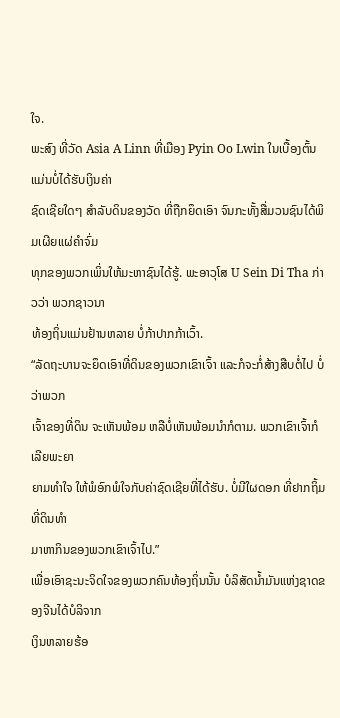ໃຈ.
ພະສົງ ທີ່ວັດ Asia A Linn ທີ່ເມືອງ Pyin Oo Lwin ໃນເບື້ອງຕົ້ນ ແມ່ນບໍ່ໄດ້ຮັບເງິນຄ່າ
ຊົດເຊີຍໃດໆ ສໍາລັບດິນຂອງວັດ ທີ່ຖືກຍຶດເອົາ ຈົນກະທັ້ງສື່ມວນຊົນໄດ້ພິມເຜີຍແຜ່ຄໍາຈົ່ມ
ທຸກຂອງພວກເພິ່ນໃຫ້ມະຫາຊົນໄດ້ຮູ້. ພະອາວຸໂສ U Sein Di Tha ກ່າວວ່າ ພວກຊາວນາ
ທ້ອງຖິ່ນແມ່ນຢ້ານຫລາຍ ບໍ່ກ້າປາກກ້າເວົ້າ.
“ລັດຖະບານຈະຍຶດເອົາທີ່ດິນຂອງພວກເຂົາເຈົ້າ ແລະກໍຈະກໍ່ສ້າງສືບຕໍ່ໄປ ບໍ່ວ່າພວກ
ເຈົ້າຂອງທີ່ດິນ ຈະເຫັນພ້ອມ ຫລືບໍ່ເຫັນພ້ອມນໍາກໍຕາມ. ພວກເຂົາເຈົ້າກໍເລີຍພະຍາ
ຍາມທໍາໃຈ ໃຫ້ພໍອົກພໍໃຈກັບຄ່າຊົດເຊີຍທີ່ໄດ້ຮັບ. ບໍ່ມີໃຜດອກ ທີ່ຢາກຖິ້ມທີ່ດິນທໍາ
ມາຫາກິນຂອງພວກເຂົາເຈົ້າໄປ.”
ເພື່ອເອົາຊະນະຈິດໃຈຂອງພວກຄົນທ້ອງຖິ່ນນັ້ນ ບໍລິສັດນໍ້າມັນແຫ່ງຊາດຂອງຈີນໄດ້ບໍລິຈາກ
ເງິນຫລາຍຮ້ອ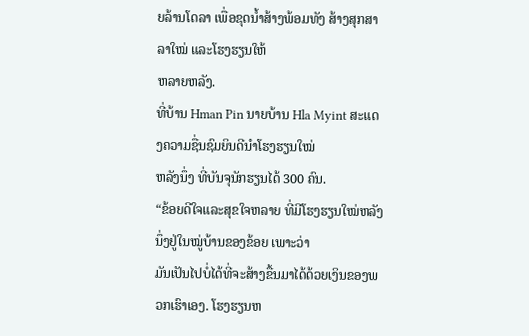ຍລ້ານໂດລາ ເພື່ອຂຸດນໍ້າສ້າງພ້ອມທັງ ສ້າງສຸກສາລາໃໝ່ ແລະໂຮງຮຽນໃຫ້
ຫລາຍຫລັງ.
ທີ່ບ້ານ Hman Pin ນາຍບ້ານ Hla Myint ສະແດງຄວາມຊື່ນຊົມຍິນດີນໍາໂຮງຮຽນໃໝ່
ຫລັງນຶ່ງ ທີ່ບັນຈຸນັກຮຽນໄດ້ 300 ຄົນ.
“ຂ້ອຍດີໃຈແລະສຸຂໃຈຫລາຍ ທີ່ມີໂຮງຮຽນໃໝ່ຫລັງນຶ່ງຢູ່ໃນໝູ່ບ້ານຂອງຂ້ອຍ ເພາະວ່າ
ມັນເປັນໄປບໍ່ໄດ້ທີ່ຈະສ້າງຂື້ນມາໄດ້ດ້ວຍເງິນຂອງພວກເຮົາເອງ. ໂຮງຮຽນຫ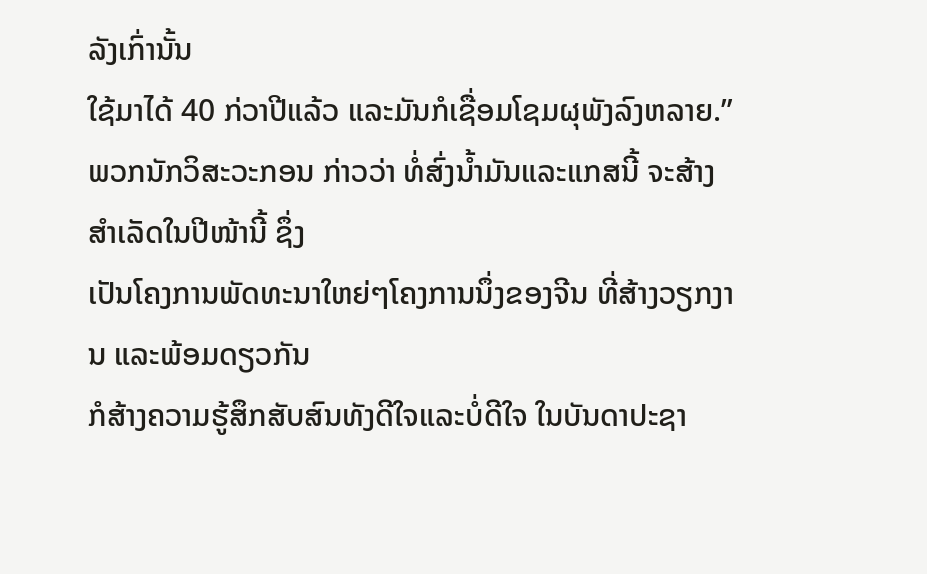ລັງເກົ່ານັ້ນ
ໃຊ້ມາໄດ້ 40 ກ່ວາປີແລ້ວ ແລະມັນກໍເຊື່ອມໂຊມຜຸພັງລົງຫລາຍ.”
ພວກນັກວິສະວະກອນ ກ່າວວ່າ ທໍ່ສົ່ງນໍ້າມັນແລະແກສນີ້ ຈະສ້າງສໍາເລັດໃນປີໜ້ານີ້ ຊຶ່ງ
ເປັນໂຄງການພັດທະນາໃຫຍ່ໆໂຄງການນຶ່ງຂອງຈີນ ທີ່ສ້າງວຽກງານ ແລະພ້ອມດຽວກັນ
ກໍສ້າງຄວາມຮູ້ສຶກສັບສົນທັງດີໃຈແລະບໍ່ດີໃຈ ໃນບັນດາປະຊາ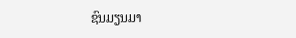ຊົນມຽນມາ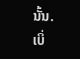ນັ້ນ.
ເບິ່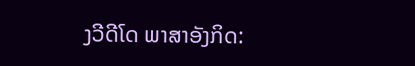ງວີດີໂດ ພາສາອັງກິດ: